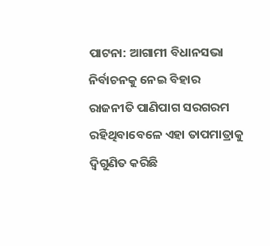ପାଟନା: ଆଗାମୀ ବିଧାନସଭା ନିର୍ବାଚନକୁ ନେଇ ବିହାର ରାଜନୀତି ପାଣିପାଗ ସରଗରମ ରହିଥିବାବେଳେ ଏହା ତାପମାତ୍ରାକୁ ଦ୍ୱିଗୁଣିତ କରିଛି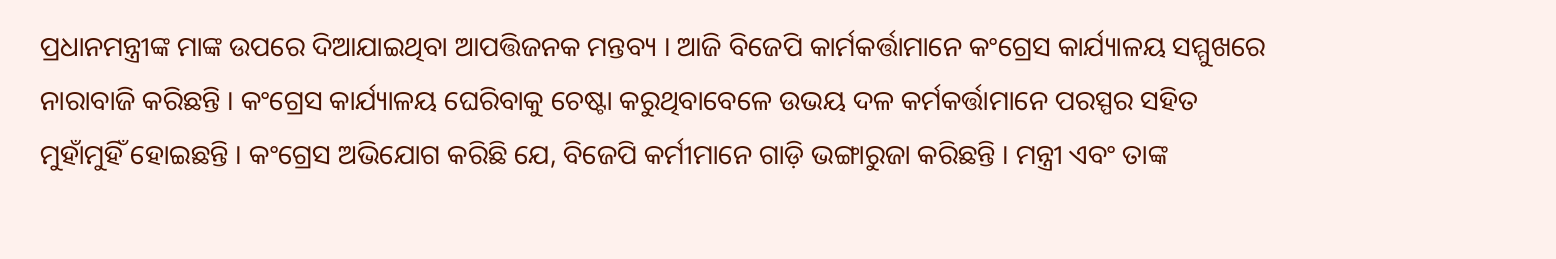ପ୍ରଧାନମନ୍ତ୍ରୀଙ୍କ ମାଙ୍କ ଉପରେ ଦିଆଯାଇଥିବା ଆପତ୍ତିଜନକ ମନ୍ତବ୍ୟ । ଆଜି ବିଜେପି କାର୍ମକର୍ତ୍ତାମାନେ କଂଗ୍ରେସ କାର୍ଯ୍ୟାଳୟ ସମ୍ମୁଖରେ ନାରାବାଜି କରିଛନ୍ତି । କଂଗ୍ରେସ କାର୍ଯ୍ୟାଳୟ ଘେରିବାକୁ ଚେଷ୍ଟା କରୁଥିବାବେଳେ ଉଭୟ ଦଳ କର୍ମକର୍ତ୍ତାମାନେ ପରସ୍ପର ସହିତ ମୁହାଁମୁହିଁ ହୋଇଛନ୍ତି । କଂଗ୍ରେସ ଅଭିଯୋଗ କରିଛି ଯେ, ବିଜେପି କର୍ମୀମାନେ ଗାଡ଼ି ଭଙ୍ଗାରୁଜା କରିଛନ୍ତି । ମନ୍ତ୍ରୀ ଏବଂ ତାଙ୍କ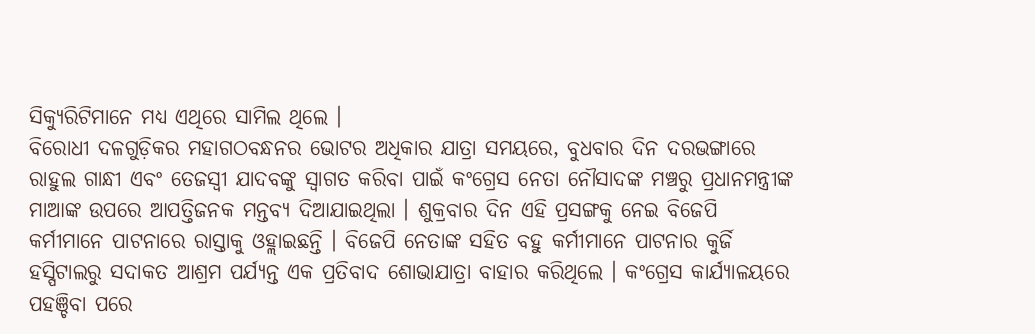ସିକ୍ୟୁରିଟିମାନେ ମଧ୍ୟ ଏଥିରେ ସାମିଲ ଥିଲେ ।
ବିରୋଧୀ ଦଳଗୁଡ଼ିକର ମହାଗଠବନ୍ଧନର ଭୋଟର ଅଧିକାର ଯାତ୍ରା ସମୟରେ, ବୁଧବାର ଦିନ ଦରଭଙ୍ଗାରେ ରାହୁଲ ଗାନ୍ଧୀ ଏବଂ ତେଜସ୍ୱୀ ଯାଦବଙ୍କୁ ସ୍ୱାଗତ କରିବା ପାଇଁ କଂଗ୍ରେସ ନେତା ନୌସାଦଙ୍କ ମଞ୍ଚରୁ ପ୍ରଧାନମନ୍ତ୍ରୀଙ୍କ ମାଆଙ୍କ ଉପରେ ଆପତ୍ତିଜନକ ମନ୍ତବ୍ୟ ଦିଆଯାଇଥିଲା । ଶୁକ୍ରବାର ଦିନ ଏହି ପ୍ରସଙ୍ଗକୁ ନେଇ ବିଜେପି କର୍ମୀମାନେ ପାଟନାରେ ରାସ୍ତାକୁ ଓହ୍ଲାଇଛନ୍ତି । ବିଜେପି ନେତାଙ୍କ ସହିତ ବହୁ କର୍ମୀମାନେ ପାଟନାର କୁର୍ଜି ହସ୍ପିଟାଲରୁ ସଦାକତ ଆଶ୍ରମ ପର୍ଯ୍ୟନ୍ତ ଏକ ପ୍ରତିବାଦ ଶୋଭାଯାତ୍ରା ବାହାର କରିଥିଲେ । କଂଗ୍ରେସ କାର୍ଯ୍ୟାଳୟରେ ପହଞ୍ଚିବା ପରେ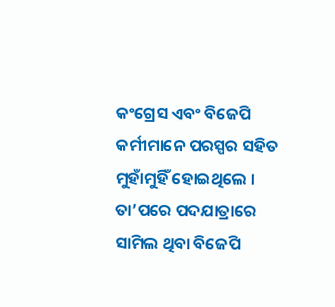କଂଗ୍ରେସ ଏବଂ ବିଜେପି କର୍ମୀମାନେ ପରସ୍ପର ସହିତ ମୁହାଁମୁହିଁ ହୋଇଥିଲେ । ତା’ପରେ ପଦଯାତ୍ରାରେ ସାମିଲ ଥିବା ବିଜେପି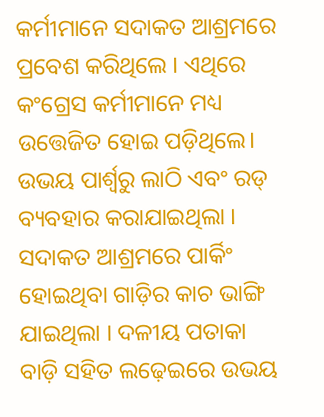କର୍ମୀମାନେ ସଦାକତ ଆଶ୍ରମରେ ପ୍ରବେଶ କରିଥିଲେ । ଏଥିରେ କଂଗ୍ରେସ କର୍ମୀମାନେ ମଧ୍ୟ ଉତ୍ତେଜିତ ହୋଇ ପଡ଼ିଥିଲେ। ଉଭୟ ପାର୍ଶ୍ୱରୁ ଲାଠି ଏବଂ ରଡ୍ ବ୍ୟବହାର କରାଯାଇଥିଲା । ସଦାକତ ଆଶ୍ରମରେ ପାର୍କିଂ ହୋଇଥିବା ଗାଡ଼ିର କାଚ ଭାଙ୍ଗି ଯାଇଥିଲା । ଦଳୀୟ ପତାକା ବାଡ଼ି ସହିତ ଲଢ଼େଇରେ ଉଭୟ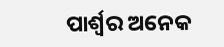ପାର୍ଶ୍ୱର ଅନେକ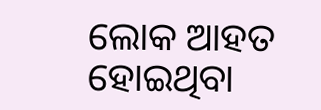ଲୋକ ଆହତ ହୋଇଥିବା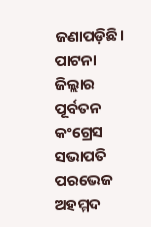ଜଣାପଡ଼ିଛି।
ପାଟନା ଜିଲ୍ଲାର ପୂର୍ବତନ କଂଗ୍ରେସ ସଭାପତି ପରଭେଜ ଅହମ୍ମଦ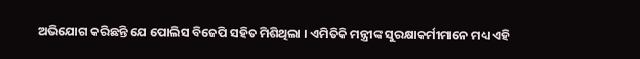ଅଭିଯୋଗ କରିଛନ୍ତି ଯେ ପୋଲିସ ବିଜେପି ସହିତ ମିଶିଥିଲା । ଏମିତିକି ମନ୍ତ୍ରୀଙ୍କ ସୁରକ୍ଷାକର୍ମୀମାନେ ମଧ୍ୟ ଏହି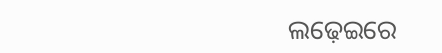ଲଢ଼େଇରେ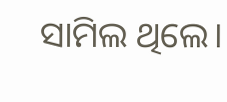ସାମିଲ ଥିଲେ।